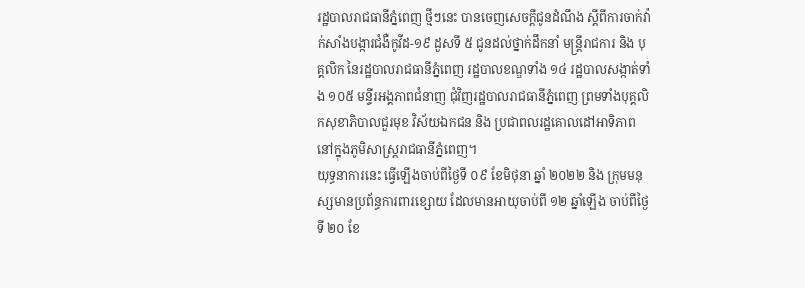រដ្ឋបាលរាជធានីភ្នំពេញ ថ្មីៗនេះ បានចេញសេចក្ដីជូនដំណឹង ស្តីពីការចាក់វ៉ាក់សាំងបង្ការជំងឺកូវីដ-១៩ ដួសទី ៥ ជូនដល់ថ្នាក់ដឹកនាំ មន្ត្រីរាជការ និង បុគ្គលិក នៃរដ្ឋបាលរាជធានីភ្នំពេញ រដ្ឋបាលខណ្ឌទាំង ១៤ រដ្ឋបាលសង្កាត់ទាំង ១០៥ មន្ទីរអង្គភាពជំនាញ ជុំវិញរដ្ឋបាលរាជធានីភ្នំពេញ ព្រមទាំងបុគ្គលិកសុខាភិបាលជួរមុខ វិស័យឯកជន និង ប្រជាពលរដ្ឋគោលដៅអាទិភាព នៅក្នុងភូមិសាស្ត្ររាជធានីភ្នំពេញ។
យុទ្ធនាការនេះ ធ្វើឡើងចាប់ពីថ្ងៃទី ០៩ ខែមិថុនា ឆ្នាំ ២០២២ និង ក្រុមមនុស្សមានប្រព័ន្ធការពារខ្សោយ ដែលមានអាយុចាប់ពី ១២ ឆ្នាំឡើង ចាប់ពីថ្ងៃទី ២០ ខែ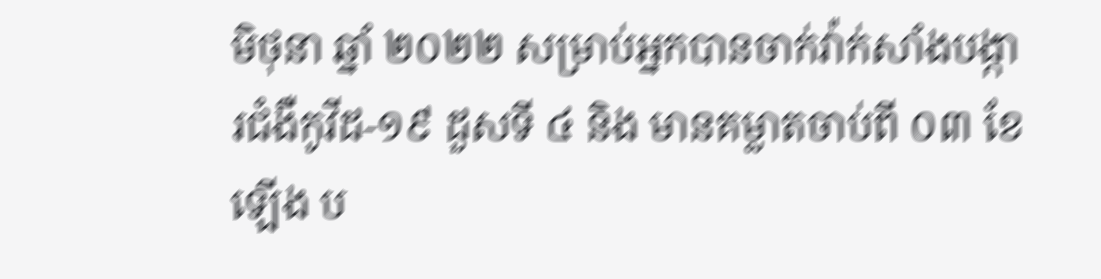មិថុនា ឆ្នាំ ២០២២ សម្រាប់អ្នកបានចាក់វ៉ាក់សាំងបង្ការជំងឺកូវីដ-១៩ ដួសទី ៤ និង មានគម្លាតចាប់ពី ០៣ ខែឡើង ប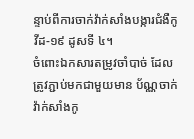ន្ទាប់ពីការចាក់វ៉ាក់សាំងបង្ការជំងឺកូវីដ-១៩ ដូសទី ៤។
ចំពោះឯកសារតម្រូវចាំបាច់ ដែលត្រូវភ្ជាប់មកជាមួយមាន ប័ណ្ណចាក់វ៉ាក់សាំងកូ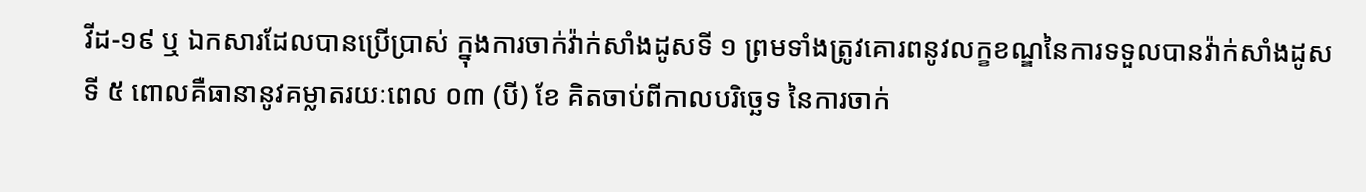វីដ-១៩ ឬ ឯកសារដែលបានប្រើប្រាស់ ក្នុងការចាក់វ៉ាក់សាំងដូសទី ១ ព្រមទាំងត្រូវគោរពនូវលក្ខខណ្ឌនៃការទទួលបានវ៉ាក់សាំងដូសទី ៥ ពោលគឺធានានូវគម្លាតរយៈពេល ០៣ (បី) ខែ គិតចាប់ពីកាលបរិច្ឆេទ នៃការចាក់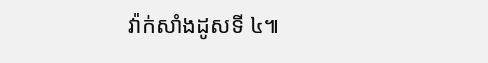វ៉ាក់សាំងដូសទី ៤៕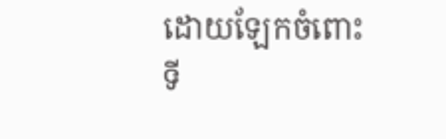ដោយឡែកចំពោះទី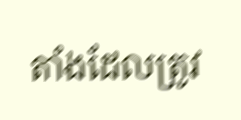តាំងដែលត្រូវ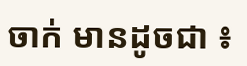ចាក់ មានដូចជា ៖